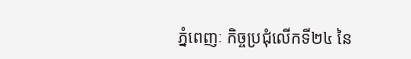ភ្នំពេញៈ កិច្ចប្រជុំលើកទី២៤ នៃ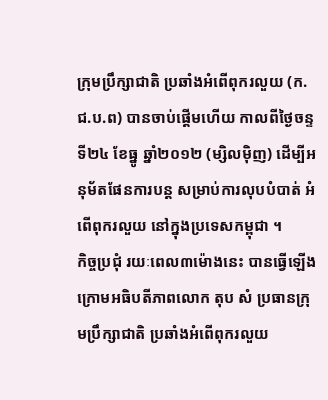ក្រុមប្រឹក្សាជាតិ ប្រឆាំងអំពើពុករលួយ (ក.ជ.ប.ព) បានចាប់ផ្តើមហើយ កាលពីថ្ងៃចន្ទ ទី២៤ ខែធ្នូ ឆ្នាំ២០១២ (ម្សិលម៉ិញ) ដើម្បីអនុម័តផែនការបន្ត សម្រាប់ការលុបបំបាត់ អំពើពុករលួយ នៅក្នុងប្រទេសកម្ពុជា ។
កិច្ចប្រជុំ រយៈពេល៣ម៉ោងនេះ បានធ្វើឡើង ក្រោមអធិបតីភាពលោក តុប សំ ប្រធានក្រុមប្រឹក្សាជាតិ ប្រឆាំងអំពើពុករលួយ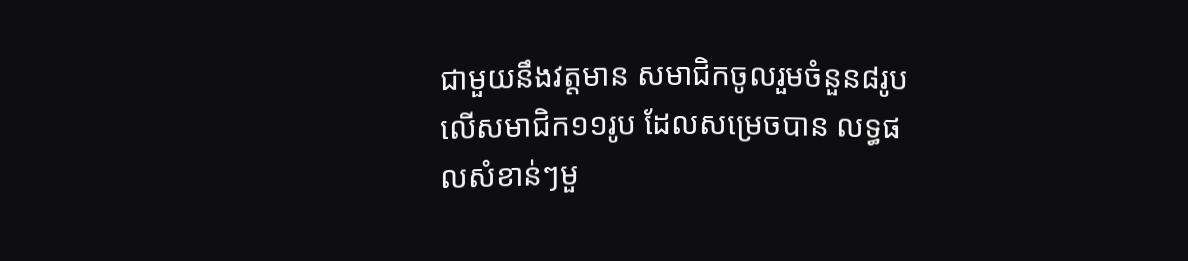ជាមួយនឹងវត្តមាន សមាជិកចូលរួមចំនួន៨រូប លើសមាជិក១១រូប ដែលសម្រេចបាន លទ្ធផលសំខាន់ៗមួ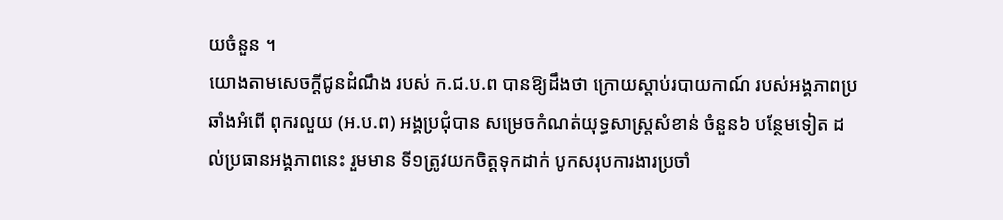យចំនួន ។
យោងតាមសេចក្តីជូនដំណឹង របស់ ក.ជ.ប.ព បានឱ្យដឹងថា ក្រោយស្តាប់របាយកាណ៍ របស់អង្គភាពប្រឆាំងអំពើ ពុករលួយ (អ.ប.ព) អង្គប្រជុំបាន សម្រេចកំណត់យុទ្ធសាស្ត្រសំខាន់ ចំនួន៦ បន្ថែមទៀត ដល់ប្រធានអង្គភាពនេះ រួមមាន ទី១ត្រូវយកចិត្តទុកដាក់ បូកសរុបការងារប្រចាំ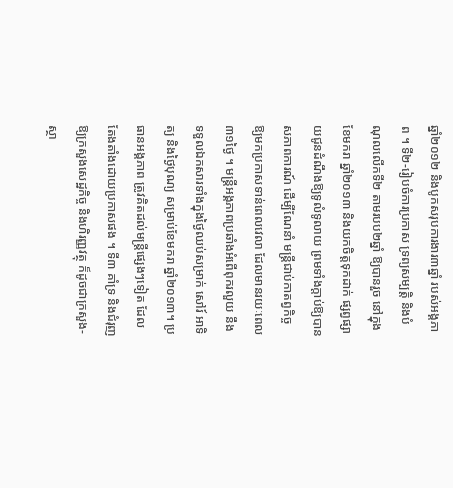ឆ្នាំ២០១២ និងបូកសរុបការងារ៣ឆ្នាំ របស់អង្គភាព ។ ទី២-រៀបចំការប្រកាស ទ្រព្យសម្បត្តិ និងបំណុលលើកទី២ តាមរបប២ឆ្នាំ ឱ្យបានរួច នៅក្នុងខែមករា ឆ្នាំ២០១៣ និងយកចិត្តទុកដាក់ ផ្សព្វផ្សាយជូនដំណឹងឱ្យទូលំទូលាយ ព្រមទាំងក្តាប់ឱ្យបានសភាពការណ៍ ដើម្បីណែនាំ មន្រ្តីជាប់កាតព្វកិច្ច ឱ្យមកប្រកាសទាន់ពេលវេលា ដែលមានរយៈពេល៣១ថ្ងៃ ។ មន្រ្តីអង្គភាពប្រឆាំងអំពើពុករលួយ នឹងទទួលឯកសារទាំងក្នុងថ្ងៃឈប់សម្រាក់ សៅរ៍ អាទិត្យ និងថ្ងៃបុណ្យ សម្រាប់ខែមករា ឆ្នាំ២០១៣។ ប្រធានអង្គភាព ត្រូវគិតដល់មន្រ្តីផ្សេងៗទៀត ដែលតែងតាំងដោយប្រកាសផង ។ ទី៣ គាំទ្រ និងជំរុញ ឱ្យក្រសួងសេដ្ឋកិច្ច និងហិរញ្ញវត្ថុ ក៏ដូចជាក្រសួង-ស្ថា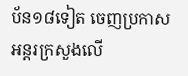ប័ន១៨ទៀត ចេញប្រកាស អន្តរក្រសួងលើ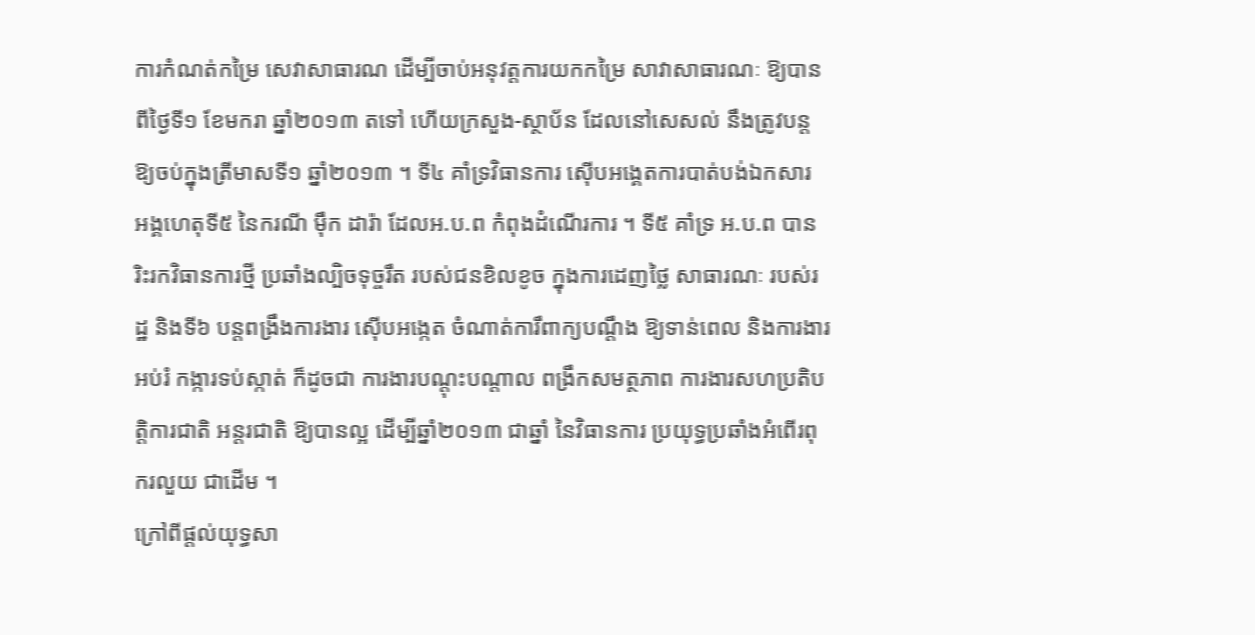ការកំណត់កម្រៃ សេវាសាធារណ ដើម្បីចាប់អនុវត្តការយកកម្រៃ សាវាសាធារណៈ ឱ្យបានពីថ្ងៃទី១ ខែមករា ឆ្នាំ២០១៣ តទៅ ហើយក្រសួង-ស្ថាប័ន ដែលនៅសេសល់ នឹងត្រូវបន្តឱ្យចប់ក្នុងត្រីមាសទី១ ឆ្នាំ២០១៣ ។ ទី៤ គាំទ្រវិធានការ ស៊ើបអង្គេតការបាត់បង់ឯកសារ អង្គហេតុទី៥ នៃករណី ម៉ឹក ដារ៉ា ដែលអ.ប.ព កំពុងដំណើរការ ។ ទី៥ គាំទ្រ អ.ប.ព បានរិះរកវិធានការថ្មី ប្រឆាំងល្បិចទុច្ចរឹត របស់ជនខិលខូច ក្នុងការដេញថ្លៃ សាធារណៈ របស់រដ្ឋ និងទី៦ បន្តពង្រឹងការងារ ស៊ើបអង្កេត ចំណាត់ការឹពាក្យបណ្តឹង ឱ្យទាន់ពេល និងការងារអប់រំ កង្ការទប់ស្កាត់ ក៏ដូចជា ការងារបណ្តុះបណ្តាល ពង្រឹកសមត្ថភាព ការងារសហប្រតិបត្តិការជាតិ អន្តរជាតិ ឱ្យបានល្អ ដើម្បីឆ្នាំ២០១៣ ជាឆ្នាំ នៃវិធានការ ប្រយុទ្ធប្រឆាំងអំពើរពុករលួយ ជាដើម ។
ក្រៅពីផ្តល់យុទ្ធសា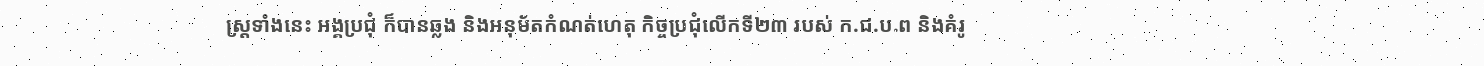ស្ត្រទាំងនេះ អង្គប្រជុំ ក៏បានឆ្លង និងអនុម័តកំណត់ហេតុ កិច្ចប្រជុំលើកទី២៣ របស់ ក.ជ.ប.ព និងគំរូ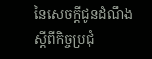នៃសេចក្តីជូនដំណឹង ស្តីពីកិច្ចប្រជុំ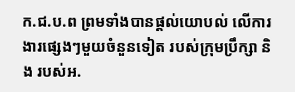ក.ជ.ប.ព ព្រមទាំងបានផ្តល់យោបល់ លើការងារផ្សេងៗមួយចំនួនទៀត របស់ក្រុមប្រឹក្សា និង របស់អ.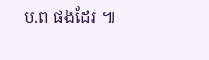ប.ព ផងដែរ ៕